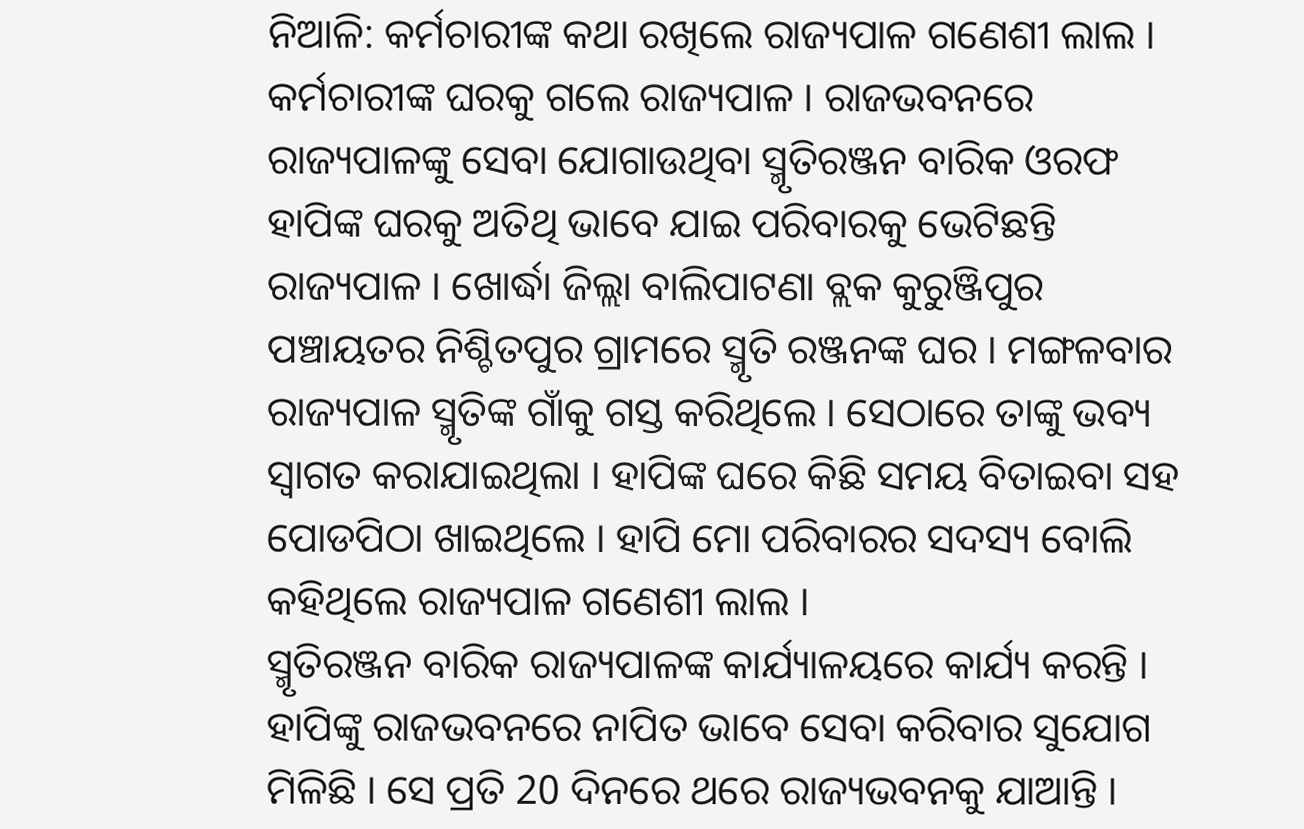ନିଆଳି: କର୍ମଚାରୀଙ୍କ କଥା ରଖିଲେ ରାଜ୍ୟପାଳ ଗଣେଶୀ ଲାଲ । କର୍ମଚାରୀଙ୍କ ଘରକୁ ଗଲେ ରାଜ୍ୟପାଳ । ରାଜଭବନରେ ରାଜ୍ୟପାଳଙ୍କୁ ସେବା ଯୋଗାଉଥିବା ସ୍ମୃତିରଞ୍ଜନ ବାରିକ ଓରଫ ହାପିଙ୍କ ଘରକୁ ଅତିଥି ଭାବେ ଯାଇ ପରିବାରକୁ ଭେଟିଛନ୍ତି ରାଜ୍ୟପାଳ । ଖୋର୍ଦ୍ଧା ଜିଲ୍ଲା ବାଲିପାଟଣା ବ୍ଲକ କୁରୁଞ୍ଜିପୁର ପଞ୍ଚାୟତର ନିଶ୍ଚିତପୁର ଗ୍ରାମରେ ସ୍ମୃତି ରଞ୍ଜନଙ୍କ ଘର । ମଙ୍ଗଳବାର ରାଜ୍ୟପାଳ ସ୍ମୃତିଙ୍କ ଗାଁକୁ ଗସ୍ତ କରିଥିଲେ । ସେଠାରେ ତାଙ୍କୁ ଭବ୍ୟ ସ୍ବାଗତ କରାଯାଇଥିଲା । ହାପିଙ୍କ ଘରେ କିଛି ସମୟ ବିତାଇବା ସହ ପୋଡପିଠା ଖାଇଥିଲେ । ହାପି ମୋ ପରିବାରର ସଦସ୍ୟ ବୋଲି କହିଥିଲେ ରାଜ୍ୟପାଳ ଗଣେଶୀ ଲାଲ ।
ସ୍ମୃତିରଞ୍ଜନ ବାରିକ ରାଜ୍ୟପାଳଙ୍କ କାର୍ଯ୍ୟାଳୟରେ କାର୍ଯ୍ୟ କରନ୍ତି । ହାପିଙ୍କୁ ରାଜଭବନରେ ନାପିତ ଭାବେ ସେବା କରିବାର ସୁଯୋଗ ମିଳିଛି । ସେ ପ୍ରତି 20 ଦିନରେ ଥରେ ରାଜ୍ୟଭବନକୁ ଯାଆନ୍ତି ।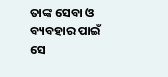ତାଙ୍କ ସେବା ଓ ବ୍ୟବହାର ପାଇଁ ସେ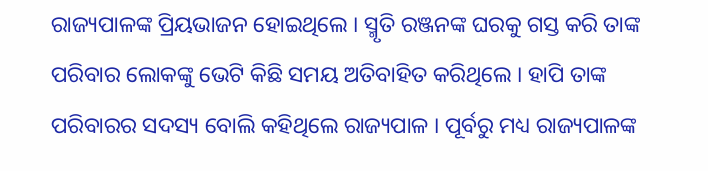ରାଜ୍ୟପାଳଙ୍କ ପ୍ରିୟଭାଜନ ହୋଇଥିଲେ । ସ୍ମୃତି ରଞ୍ଜନଙ୍କ ଘରକୁ ଗସ୍ତ କରି ତାଙ୍କ ପରିବାର ଲୋକଙ୍କୁ ଭେଟି କିଛି ସମୟ ଅତିବାହିତ କରିଥିଲେ । ହାପି ତାଙ୍କ ପରିବାରର ସଦସ୍ୟ ବୋଲି କହିଥିଲେ ରାଜ୍ୟପାଳ । ପୂର୍ବରୁ ମଧ୍ୟ ରାଜ୍ୟପାଳଙ୍କ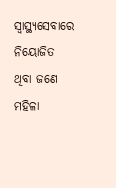ସ୍ବାସ୍ଥ୍ୟସେବାରେ ନିୟୋଜିତ ଥିବା ଜଣେ ମହିଳା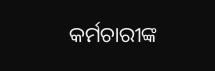କର୍ମଚାରୀଙ୍କ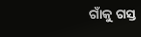ଗାଁକୁ ଗସ୍ତ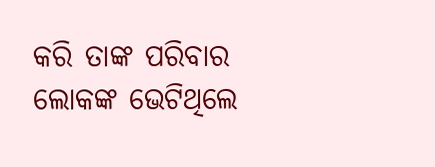କରି ତାଙ୍କ ପରିବାର ଲୋକଙ୍କ ଭେଟିଥିଲେ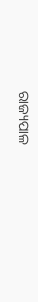ରାଜ୍ୟପାଳ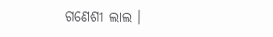ଗଣେଶୀ ଲାଲ ।